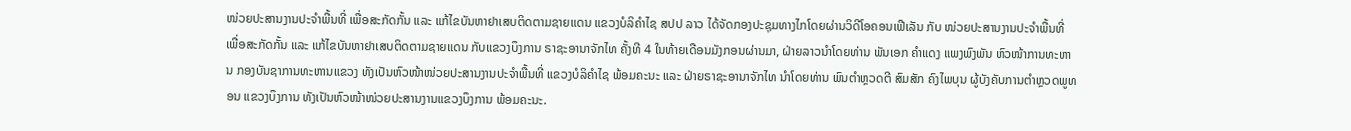ໜ່ວຍປະສານງານປະຈໍາພື້ນທີ່ ເພື່ອສະກັດກັ້ນ ແລະ ແກ້ໄຂບັນຫາຢາເສບຕິດຕາມຊາຍແດນ ແຂວງບໍລິຄໍາໄຊ ສປປ ລາວ ໄດ້ຈັດກອງປະຊຸມທາງໄກໂດຍຜ່ານວິດີໂອຄອນເຟີເລັນ ກັບ ໜ່ວຍປະສານງານປະຈໍາພື້ນທີ່ ເພື່ອສະກັດກັ້ນ ແລະ ແກ້ໄຂບັນຫາຢາເສບຕິດຕາມຊາຍແດນ ກັບແຂວງບຶງການ ຣາຊະອານາຈັກໄທ ຄັ້ງທີ 4 ໃນທ້າຍເດືອນມັງກອນຜ່ານມາ, ຝ່າຍລາວນຳໂດຍທ່ານ ພັນເອກ ຄຳແດງ ແພງພົງພັນ ຫົວໜ້າການທະຫານ ກອງບັນຊາການທະຫານແຂວງ ທັງເປັນຫົວໜ້າໜ່ວຍປະສານງານປະຈຳພື້ນທີ່ ແຂວງບໍລິຄຳໄຊ ພ້ອມຄະນະ ແລະ ຝ່າຍຣາຊະອານາຈັກໄທ ນຳໂດຍທ່ານ ພົນຕໍາຫຼວດຕີ ສົມສັກ ຄົງໄພບຸນ ຜູ້ບັງຄັບການຕຳຫຼວດພູທອນ ແຂວງບຶງການ ທັງເປັນຫົວໜ້າໜ່ວຍປະສານງານແຂວງບຶງການ ພ້ອມຄະນະ.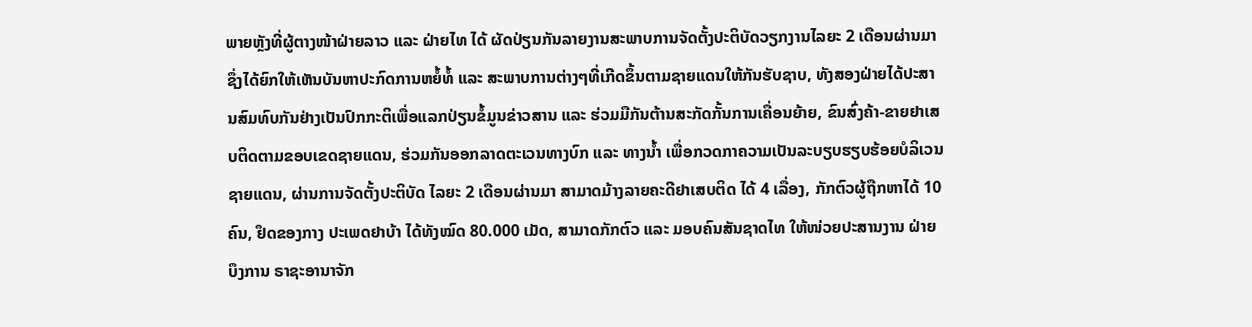ພາຍຫຼັງທີ່ຜູ້ຕາງໜ້າຝ່າຍລາວ ແລະ ຝ່າຍໄທ ໄດ້ ຜັດປ່ຽນກັນລາຍງານສະພາບການຈັດຕັ້ງປະຕິບັດວຽກງານໄລຍະ 2 ເດືອນຜ່ານມາ ຊຶ່ງໄດ້ຍົກໃຫ້ເຫັນບັນຫາປະກົດການຫຍໍ້ທໍ້ ແລະ ສະພາບການຕ່າງໆທີ່ເກີດຂຶ້ນຕາມຊາຍແດນໃຫ້ກັນຮັບຊາບ, ທັງສອງຝ່າຍໄດ້ປະສານສົມທົບກັນຢ່າງເປັນປົກກະຕິເພື່ອແລກປ່ຽນຂໍ້ມູນຂ່າວສານ ແລະ ຮ່ວມມືກັນຕ້ານສະກັດກັ້ນການເຄື່ອນຍ້າຍ, ຂົນສົ່ງຄ້າ-ຂາຍຢາເສບຕິດຕາມຂອບເຂດຊາຍແດນ, ຮ່ວມກັນອອກລາດຕະເວນທາງບົກ ແລະ ທາງນ້ຳ ເພື່ອກວດກາຄວາມເປັນລະບຽບຮຽບຮ້ອຍບໍລິເວນຊາຍແດນ, ຜ່ານການຈັດຕັ້ງປະຕິບັດ ໄລຍະ 2 ເດືອນຜ່ານມາ ສາມາດມ້າງລາຍຄະດີຢາເສບຕິດ ໄດ້ 4 ເລື່ອງ, ກັກຕົວຜູ້ຖືກຫາໄດ້ 10 ຄົນ, ຢຶດຂອງກາງ ປະເພດຢາບ້າ ໄດ້ທັງໝົດ 80.000 ເມັດ, ສາມາດກັກຕົວ ແລະ ມອບຄົນສັນຊາດໄທ ໃຫ້ໜ່ວຍປະສານງານ ຝ່າຍບຶງການ ຣາຊະອານາຈັກ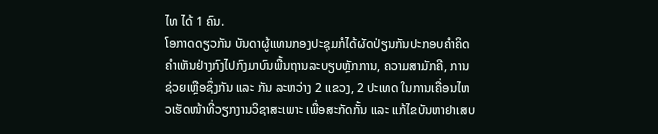ໄທ ໄດ້ 1 ຄົນ.
ໂອກາດດຽວກັນ ບັນດາຜູ້ແທນກອງປະຊຸມກໍໄດ້ຜັດປ່ຽນກັນປະກອບຄໍາຄິດຄໍາເຫັນຢ່າງກົງໄປກົງມາບົນພື້ນຖານລະບຽບຫຼັກການ, ຄວາມສາມັກຄີ, ການຊ່ວຍເຫຼືອຊຶ່ງກັນ ແລະ ກັນ ລະຫວ່າງ 2 ແຂວງ, 2 ປະເທດ ໃນການເຄື່ອນໄຫວເຮັດໜ້າທີ່ວຽກງານວິຊາສະເພາະ ເພື່ອສະກັດກັ້ນ ແລະ ແກ້ໄຂບັນຫາຢາເສບ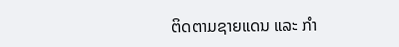ຕິດຕາມຊາຍແດນ ແລະ ກໍາ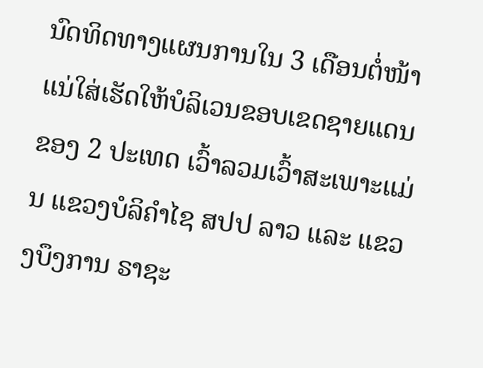ນົດທິດທາງແຜນການໃນ 3 ເດືອນຕໍ່ໜ້າ ແນ່ໃສ່ເຮັດໃຫ້ບໍລິເວນຂອບເຂດຊາຍແດນຂອງ 2 ປະເທດ ເວົ້າລວມເວົ້າສະເພາະແມ່ນ ແຂວງບໍລິຄໍາໄຊ ສປປ ລາວ ແລະ ແຂວງບຶງການ ຣາຊະ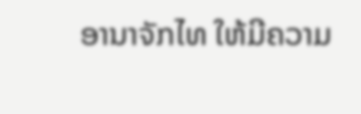ອານາຈັກໄທ ໃຫ້ມີຄວາມ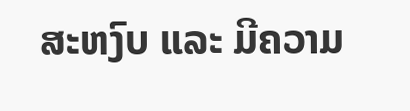ສະຫງົບ ແລະ ມີຄວາມ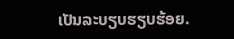ເປັນລະບຽບຮຽບຮ້ອຍ.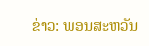ຂ່າວ: ພອນສະຫວັນ